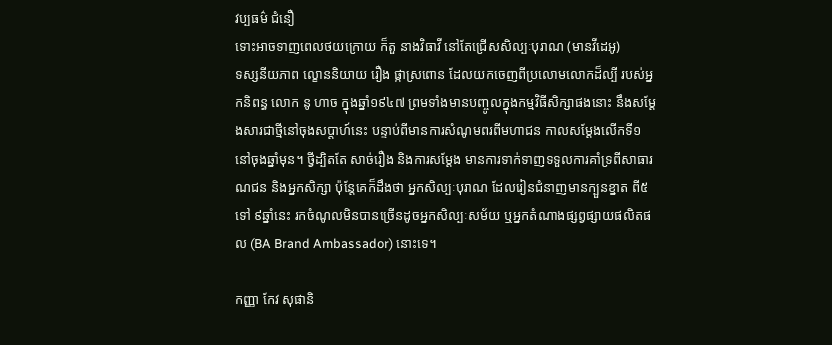វប្បធម៌ ជំនឿ
ទោះអាចទាញពេលថយក្រោយ ក៏តួ នាងវិធាវី នៅតែជ្រើសសិល្បៈបុរាណ (មានវីដេអូ)
ទស្សនីយភាព ល្ខោននិយាយ រឿង ផ្កាស្រពោន ដែលយកចេញពីប្រលោមលោកដ៏ល្បី របស់អ្នកនិពន្ធ លោក នូ ហាច ក្នុងឆ្នាំ១៩៤៧ ព្រមទាំងមានបញ្ចូលក្នុងកម្មវិធីសិក្សាផងនោះ នឹងសម្ដែងសារជាថ្មីនៅចុងសប្ដាហ៍នេះ បន្ទាប់ពីមានការសំណូមពរពីមហាជន កាលសម្ដែងលើកទី១ នៅចុងឆ្នាំមុន។ ថ្វីដ្បិតតែ សាច់រឿង និងការសម្ដែង មានការទាក់ទាញទទួលការគាំទ្រពីសាធារណជន និងអ្នកសិក្សា ប៉ុន្តែគេក៏ដឹងថា អ្នកសិល្បៈបុរាណ ដែលរៀនជំនាញមានក្បួនខ្នាត ពី៥ ទៅ ៩ឆ្នាំនេះ រកចំណូលមិនបានច្រើនដូចអ្នកសិល្បៈសម័យ ឬអ្នកតំណាងផ្សព្វផ្សាយផលិតផល (BA Brand Ambassador) នោះទេ។

កញ្ញា កែវ សុផានិ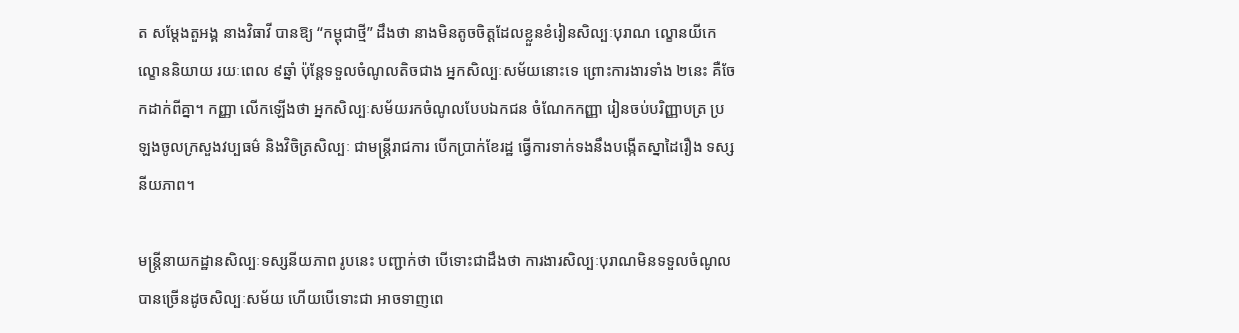ត សម្ដែងតួអង្គ នាងវិធាវី បានឱ្យ “កម្ពុជាថ្មី” ដឹងថា នាងមិនតូចចិត្តដែលខ្លួនខំរៀនសិល្បៈបុរាណ ល្ខោនយីកេ ល្ខោននិយាយ រយៈពេល ៩ឆ្នាំ ប៉ុន្តែទទួលចំណូលតិចជាង អ្នកសិល្បៈសម័យនោះទេ ព្រោះការងារទាំង ២នេះ គឺចែកដាក់ពីគ្នា។ កញ្ញា លើកឡើងថា អ្នកសិល្បៈសម័យរកចំណូលបែបឯកជន ចំណែកកញ្ញា រៀនចប់បរិញ្ញាបត្រ ប្រឡងចូលក្រសួងវប្បធម៌ និងវិចិត្រសិល្បៈ ជាមន្ត្រីរាជការ បើកប្រាក់ខែរដ្ឋ ធ្វើការទាក់ទងនឹងបង្កើតស្នាដៃរឿង ទស្សនីយភាព។

មន្រ្តីនាយកដ្ឋានសិល្បៈទស្សនីយភាព រូបនេះ បញ្ជាក់ថា បើទោះជាដឹងថា ការងារសិល្បៈបុរាណមិនទទួលចំណូលបានច្រើនដូចសិល្បៈសម័យ ហើយបើទោះជា អាចទាញពេ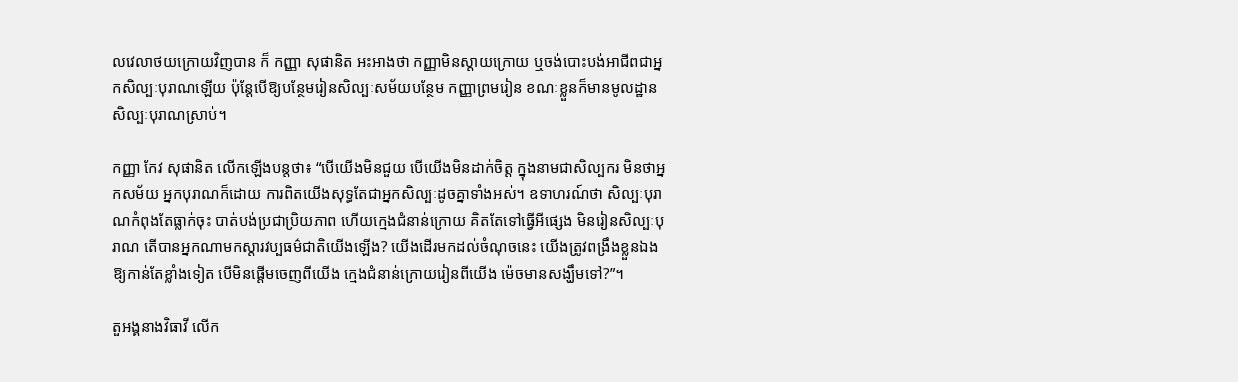លវេលាថយក្រោយវិញបាន ក៏ កញ្ញា សុផានិត អះអាងថា កញ្ញាមិនស្ដាយក្រោយ ឬចង់បោះបង់អាជីពជាអ្នកសិល្បៈបុរាណឡើយ ប៉ុន្តែបើឱ្យបន្ថែមរៀនសិល្បៈសម័យបន្ថែម កញ្ញាព្រមរៀន ខណៈខ្លួនក៏មានមូលដ្ឋានសិល្បៈបុរាណស្រាប់។

កញ្ញា កែវ សុផានិត លើកឡើងបន្តថា៖ “បើយើងមិនជួយ បើយើងមិនដាក់ចិត្ត ក្នុងនាមជាសិល្បករ មិនថាអ្នកសម័យ អ្នកបុរាណក៏ដោយ ការពិតយើងសុទ្ធតែជាអ្នកសិល្បៈដូចគ្នាទាំងអស់។ ឧទាហរណ៍ថា សិល្បៈបុរាណកំពុងតែធ្លាក់ចុះ បាត់បង់ប្រជាប្រិយភាព ហើយក្មេងជំនាន់ក្រោយ គិតតែទៅធ្វើអីផ្សេង មិនរៀនសិល្បៈបុរាណ តើបានអ្នកណាមកស្ដារវប្បធម៌ជាតិយើងឡើង? យើងដើរមកដល់ចំណុចនេះ យើងត្រូវពង្រឹងខ្លួនឯងឱ្យកាន់តែខ្លាំងទៀត បើមិនផ្ដើមចេញពីយើង ក្មេងជំនាន់ក្រោយរៀនពីយើង ម៉េចមានសង្ឃឹមទៅ?”។

តួអង្គនាងវិធាវី លើក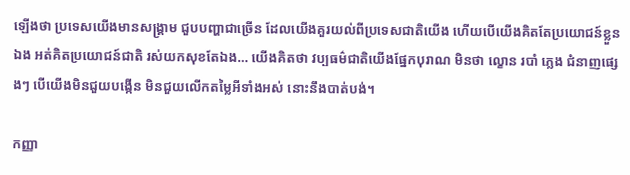ឡើងថា ប្រទេសយើងមានសង្គ្រាម ជួបបញ្ហាជាច្រើន ដែលយើងគួរយល់ពីប្រទេសជាតិយើង ហើយបើយើងគិតតែប្រយោជន៍ខ្លួនឯង អត់គិតប្រយោជន៍ជាតិ រស់យកសុខតែឯង… យើងគិតថា វប្បធម៌ជាតិយើងផ្នែកបុរាណ មិនថា ល្ខោន របាំ ភ្លេង ជំនាញផ្សេងៗ បើយើងមិនជួយបង្កើន មិនជួយលើកតម្លៃអីទាំងអស់ នោះនឹងបាត់បង់។

កញ្ញា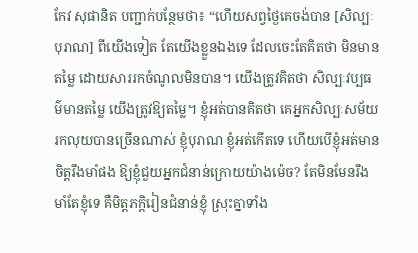កែវ សុផានិត បញ្ជាក់បន្ថែមថា៖ “ហើយសព្វថ្ងៃគេចង់បាន [សិល្បៈបុរាណ] ពីយើងទៀត តែយើងខ្លួនឯងទេ ដែលចេះតែគិតថា មិនមានតម្លៃ ដោយសាររកចំណូលមិនបាន។ យើងត្រូវគិតថា សិល្បៈវប្បធម៌មានតម្លៃ យើងត្រូវឱ្យតម្លៃ។ ខ្ញុំអត់បានគិតថា គេអ្នកសិល្បៈសម័យរកលុយបានច្រើនណាស់ ខ្ញុំបុរាណ ខ្ញុំអត់កើតទេ ហើយបើខ្ញុំអត់មានចិត្តរឹងមាំផង ឱ្យខ្ញុំជួយអ្នកជំនាន់ក្រោយយ៉ាងម៉េច? តែមិនមែនរឹងមាំតែខ្ញុំទេ គឺមិត្តភក្ដិរៀនជំនាន់ខ្ញុំ ស្រុះគ្នាទាំង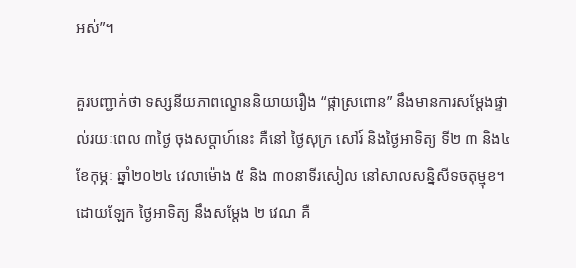អស់”។

គួរបញ្ជាក់ថា ទស្សនីយភាពល្ខោននិយាយរឿង “ផ្កាស្រពោន” នឹងមានការសម្ដែងផ្ទាល់រយៈពេល ៣ថ្ងៃ ចុងសប្ដាហ៍នេះ គឺនៅ ថ្ងៃសុក្រ សៅរ៍ និងថ្ងៃអាទិត្យ ទី២ ៣ និង៤ ខែកុម្ភៈ ឆ្នាំ២០២៤ វេលាម៉ោង ៥ និង ៣០នាទីរសៀល នៅសាលសន្និសីទចតុម្មុខ។ ដោយឡែក ថ្ងៃអាទិត្យ នឹងសម្ដែង ២ វេណ គឺ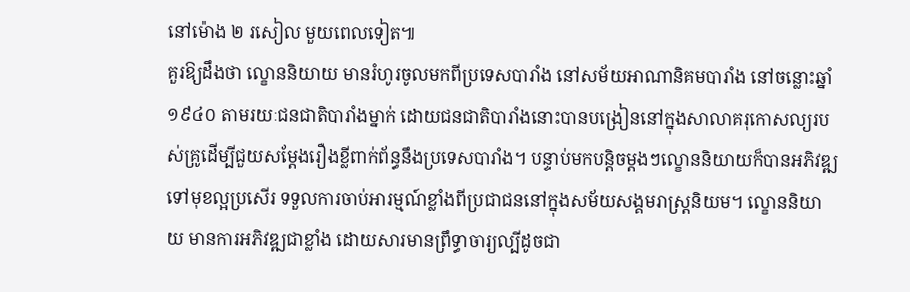នៅម៉ោង ២ រសៀល មួយពេលទៀត៕
គួរឱ្យដឹងថា ល្ខោននិយាយ មានរំហូរចូលមកពីប្រទេសបារាំង នៅសម័យអាណានិគមបារាំង នៅចន្លោះឆ្នាំ១៩៤០ តាមរយៈជនជាតិបារាំងម្នាក់ ដោយជនជាតិបារាំងនោះបានបង្រៀននៅក្នុងសាលាគរុកោសល្យរបស់គ្រូដើម្បីជួយសម្ដែងរឿងខ្លីពាក់ព័ន្ធនឹងប្រទេសបារាំង។ បន្ទាប់មកបន្តិចម្ដងៗល្ខោននិយាយក៏បានអភិវឌ្ឍទៅមុខល្អប្រសើរ ទទួលការចាប់អារម្មណ៍ខ្លាំងពីប្រជាជននៅក្នុងសម័យសង្គមរាស្ត្រនិយម។ ល្ខោននិយាយ មានការអភិវឌ្ឍជាខ្លាំង ដោយសារមានព្រឹទ្ធាចារ្យល្បីដូចជា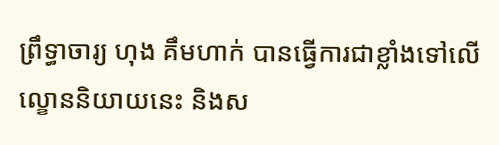ព្រឹទ្ធាចារ្យ ហុង គឹមហាក់ បានធ្វើការជាខ្លាំងទៅលើល្ខោននិយាយនេះ និងស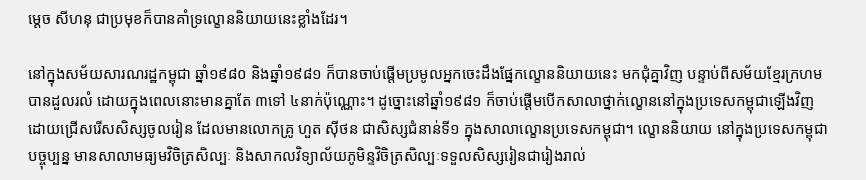ម្ដេច សីហនុ ជាប្រមុខក៏បានគាំទ្រល្ខោននិយាយនេះខ្លាំងដែរ។

នៅក្នុងសម័យសារណរដ្ឋកម្ពុជា ឆ្នាំ១៩៨០ និងឆ្នាំ១៩៨១ ក៏បានចាប់ផ្ដើមប្រមូលអ្នកចេះដឹងផ្នែកល្ខោននិយាយនេះ មកជុំគ្នាវិញ បន្ទាប់ពីសម័យខ្មែរក្រហមបានដួលរលំ ដោយក្នុងពេលនោះមានគ្នាតែ ៣ទៅ ៤នាក់ប៉ុណ្ណោះ។ ដូច្នោះនៅឆ្នាំ១៩៨១ ក៏ចាប់ផ្ដើមបើកសាលាថ្នាក់ល្ខោននៅក្នុងប្រទេសកម្ពុជាឡើងវិញ ដោយជ្រើសរើសសិស្សចូលរៀន ដែលមានលោកគ្រូ ហួត ស៊ីថន ជាសិស្សជំនាន់ទី១ ក្នុងសាលាល្ខោនប្រទេសកម្ពុជា។ ល្ខោននិយាយ នៅក្នុងប្រទេសកម្ពុជាបច្ចុប្បន្ន មានសាលាមធ្យមវិចិត្រសិល្បៈ និងសាកលវិទ្យាល័យភូមិន្ទវិចិត្រសិល្បៈទទួលសិស្សរៀនជារៀងរាល់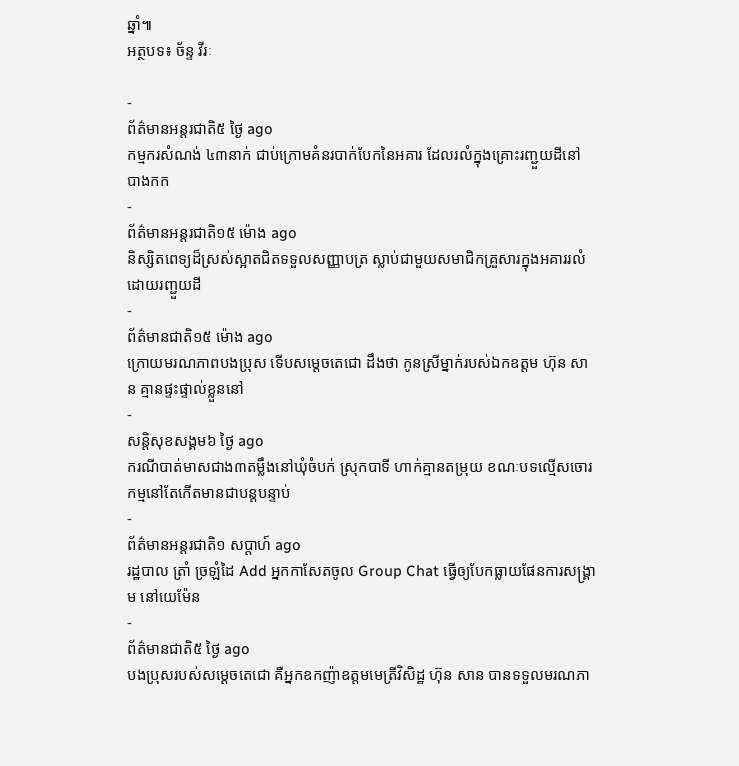ឆ្នាំ៕
អត្ថបទ៖ ច័ន្ទ វីរៈ

-
ព័ត៌មានអន្ដរជាតិ៥ ថ្ងៃ ago
កម្មករសំណង់ ៤៣នាក់ ជាប់ក្រោមគំនរបាក់បែកនៃអគារ ដែលរលំក្នុងគ្រោះរញ្ជួយដីនៅ បាងកក
-
ព័ត៌មានអន្ដរជាតិ១៥ ម៉ោង ago
និស្សិតពេទ្យដ៏ស្រស់ស្អាតជិតទទួលសញ្ញាបត្រ ស្លាប់ជាមួយសមាជិកគ្រួសារក្នុងអគាររលំដោយរញ្ជួយដី
-
ព័ត៌មានជាតិ១៥ ម៉ោង ago
ក្រោយមរណភាពបងប្រុស ទើបសម្ដេចតេជោ ដឹងថា កូនស្រីម្នាក់របស់ឯកឧត្តម ហ៊ុន សាន គ្មានផ្ទះផ្ទាល់ខ្លួននៅ
-
សន្តិសុខសង្គម៦ ថ្ងៃ ago
ករណីបាត់មាសជាង៣តម្លឹងនៅឃុំចំបក់ ស្រុកបាទី ហាក់គ្មានតម្រុយ ខណៈបទល្មើសចោរកម្មនៅតែកើតមានជាបន្តបន្ទាប់
-
ព័ត៌មានអន្ដរជាតិ១ សប្តាហ៍ ago
រដ្ឋបាល ត្រាំ ច្រឡំដៃ Add អ្នកកាសែតចូល Group Chat ធ្វើឲ្យបែកធ្លាយផែនការសង្គ្រាម នៅយេម៉ែន
-
ព័ត៌មានជាតិ៥ ថ្ងៃ ago
បងប្រុសរបស់សម្ដេចតេជោ គឺអ្នកឧកញ៉ាឧត្តមមេត្រីវិសិដ្ឋ ហ៊ុន សាន បានទទួលមរណភា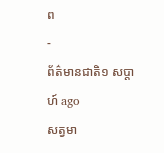ព
-
ព័ត៌មានជាតិ១ សប្តាហ៍ ago
សត្វមា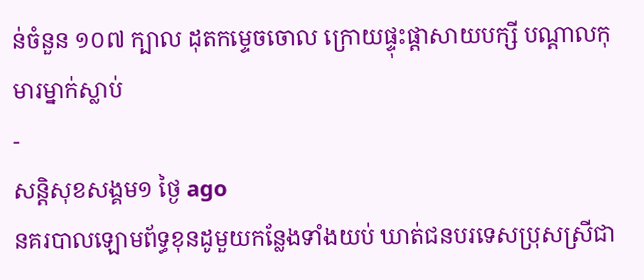ន់ចំនួន ១០៧ ក្បាល ដុតកម្ទេចចោល ក្រោយផ្ទុះផ្ដាសាយបក្សី បណ្តាលកុមារម្នាក់ស្លាប់
-
សន្តិសុខសង្គម១ ថ្ងៃ ago
នគរបាលឡោមព័ទ្ធខុនដូមួយកន្លែងទាំងយប់ ឃាត់ជនបរទេសប្រុសស្រីជា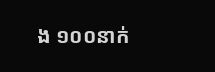ង ១០០នាក់